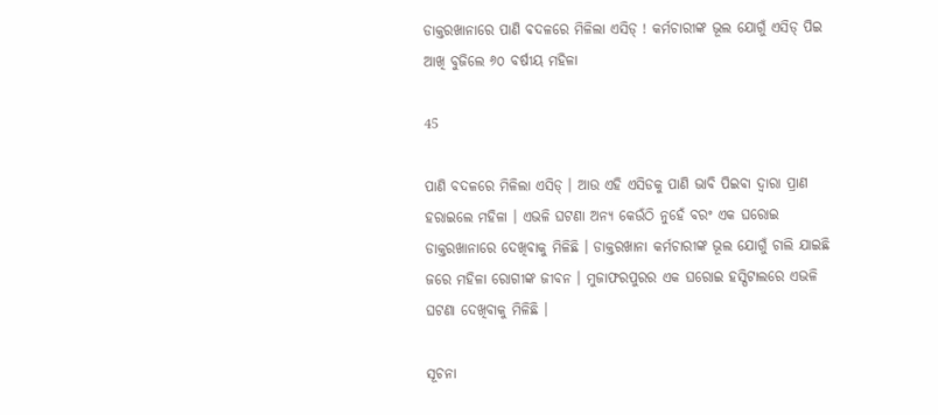ଡାକ୍ତରଖାନାରେ ପାଣି ବଦଳରେ ମିଳିଲା ଏସିଡ୍ ! କର୍ମଚାରୀଙ୍କ ଭୂଲ ଯୋଗୁଁ ଏସିଡ୍ ପିଇ ଆଖି ବୁଜିଲେ ୬୦ ବର୍ଷୀୟ ମହିଳା

45

ପାଣି ବଦଳରେ ମିଳିଲା ଏସିଡ୍ । ଆଉ ଏହି ଏସିଡକୁ ପାଣି ଭାବି ପିଇବା ଦ୍ୱାରା ପ୍ରାଣ ହରାଇଲେ ମହିଳା । ଏଭଳି ଘଟଣା ଅନ୍ୟ କେଉଁଠି ନୁହେଁ ବରଂ ଏକ ଘରୋଇ ଡାକ୍ତରଖାନାରେ ଦେଖିବାକୁ ମିଳିଛି । ଡାକ୍ତରଖାନା କର୍ମଚାରୀଙ୍କ ଭୂଲ ଯୋଗୁଁ ଚାଲି ଯାଇଛି ଜରେ ମହିଳା ରୋଗୀଙ୍କ ଜୀବନ । ମୁଜାଫରପୁରର ଏକ ଘରୋଇ ହସ୍ପିଟାଲରେ ଏଭଳି ଘଟଣା ଦେଖିବାକୁ ମିଳିଛି ।

ସୂଚନା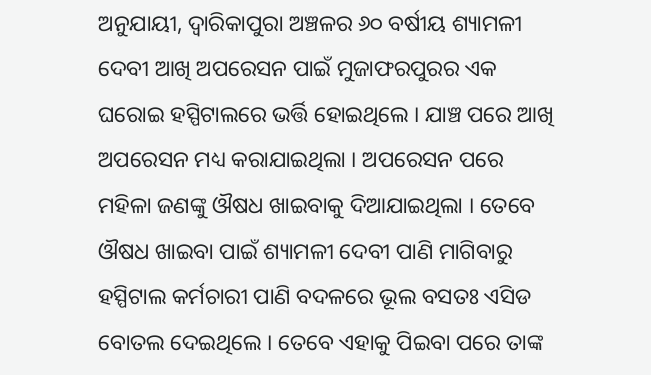ଅନୁଯାୟୀ, ଦ୍ୱାରିକାପୁରା ଅଞ୍ଚଳର ୬୦ ବର୍ଷୀୟ ଶ୍ୟାମଳୀ ଦେବୀ ଆଖି ଅପରେସନ ପାଇଁ ମୁଜାଫରପୁରର ଏକ ଘରୋଇ ହସ୍ପିଟାଲରେ ଭର୍ତ୍ତି ହୋଇଥିଲେ । ଯାଞ୍ଚ ପରେ ଆଖି ଅପରେସନ ମଧ୍ୟ କରାଯାଇଥିଲା । ଅପରେସନ ପରେ ମହିଳା ଜଣଙ୍କୁ ଔଷଧ ଖାଇବାକୁ ଦିଆଯାଇଥିଲା । ତେବେ ଔଷଧ ଖାଇବା ପାଇଁ ଶ୍ୟାମଳୀ ଦେବୀ ପାଣି ମାଗିବାରୁ ହସ୍ପିଟାଲ କର୍ମଚାରୀ ପାଣି ବଦଳରେ ଭୂଲ ବସତଃ ଏସିଡ ବୋତଲ ଦେଇଥିଲେ । ତେବେ ଏହାକୁ ପିଇବା ପରେ ତାଙ୍କ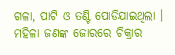ଗଳା, ପାଟି ଓ ତଣ୍ଟି ପୋଡିଯାଇଥିଲା । ମହିଳା ଜଣଙ୍କ ଜୋରରେ ଚିକ୍ରାର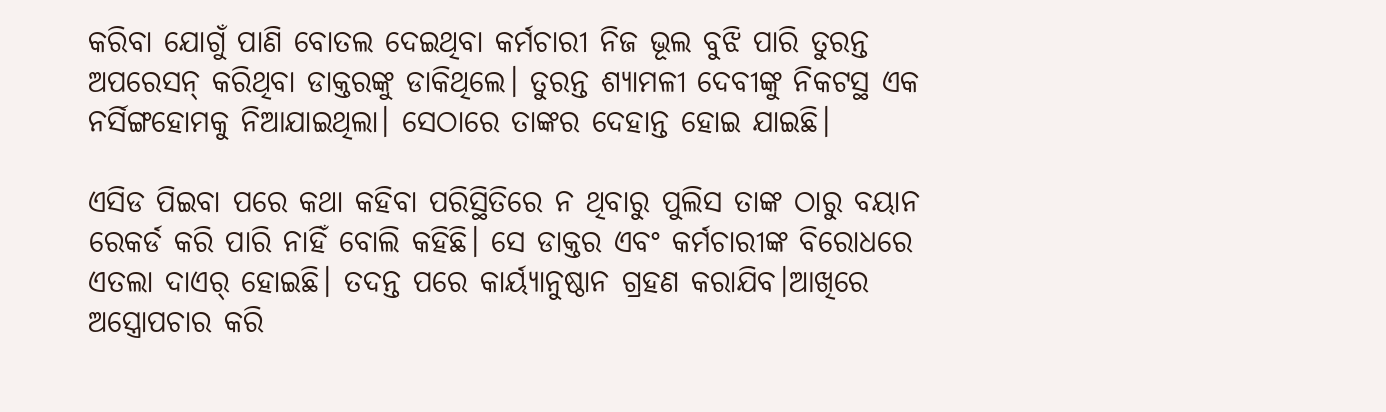କରିବା ଯୋଗୁଁ ପାଣି ବୋତଲ ଦେଇଥିବା କର୍ମଚାରୀ ନିଜ ଭୂଲ ବୁଝି ପାରି ତୁରନ୍ତ ଅପରେସନ୍ କରିଥିବା ଡାକ୍ତରଙ୍କୁ ଡାକିଥିଲେ। ତୁରନ୍ତ ଶ୍ୟାମଳୀ ଦେବୀଙ୍କୁ ନିକଟସ୍ଥ ଏକ ନର୍ସିଙ୍ଗହୋମକୁ ନିଆଯାଇଥିଲା। ସେଠାରେ ତାଙ୍କର ଦେହାନ୍ତ ହୋଇ ଯାଇଛି।

ଏସିଡ ପିଇବା ପରେ କଥା କହିବା ପରିସ୍ଥିତିରେ ନ ଥିବାରୁ ପୁଲିସ ତାଙ୍କ ଠାରୁ ବୟାନ ରେକର୍ଡ କରି ପାରି ନାହିଁ ବୋଲି କହିଛି। ସେ ଡାକ୍ତର ଏବଂ କର୍ମଚାରୀଙ୍କ ବିରୋଧରେ ଏତଲା ଦାଏର୍ ହୋଇଛି। ତଦନ୍ତ ପରେ କାର୍ୟ୍ୟାନୁଷ୍ଠାନ ଗ୍ରହଣ କରାଯିବ।ଆଖିରେ ଅସ୍ତ୍ରୋପଚାର କରି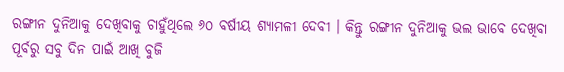ରଙ୍ଗୀନ ଦୁନିଆକୁ ଦେଖିବାକୁ ଚାହୁଁଥିଲେ ୬୦ ବର୍ଷୀୟ ଶ୍ୟାମଳୀ ଦେବୀ । କିନ୍ତୁ ରଙ୍ଗୀନ ଦୁନିଆକୁ ଭଲ ଭାବେ ଦେଖିବା ପୂର୍ବରୁ ସବୁ ଦିନ ପାଇଁ ଆଖି ବୁଜି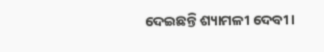ଦେଇଛନ୍ତି ଶ୍ୟାମଳୀ ଦେବୀ ।